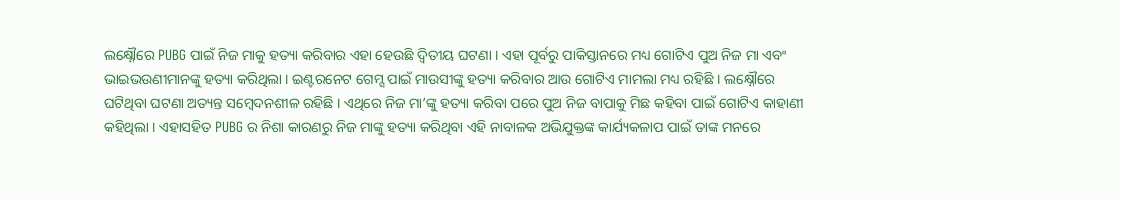ଲକ୍ଷ୍ନୌରେ PUBG ପାଇଁ ନିଜ ମାକୁ ହତ୍ୟା କରିବାର ଏହା ହେଉଛି ଦ୍ୱିତୀୟ ଘଟଣା । ଏହା ପୂର୍ବରୁ ପାକିସ୍ତାନରେ ମଧ୍ୟ ଗୋଟିଏ ପୁଅ ନିଜ ମା ଏବଂ ଭାଇଭଉଣୀମାନଙ୍କୁ ହତ୍ୟା କରିଥିଲା । ଇଣ୍ଟରନେଟ ଗେମ୍ସ ପାଇଁ ମାଉସୀଙ୍କୁ ହତ୍ୟା କରିବାର ଆଉ ଗୋଟିଏ ମାମଲା ମଧ୍ୟ ରହିଛି । ଲକ୍ଷ୍ନୌରେ ଘଟିଥିବା ଘଟଣା ଅତ୍ୟନ୍ତ ସମ୍ବେଦନଶୀଳ ରହିଛି । ଏଥିରେ ନିଜ ମା’ଙ୍କୁ ହତ୍ୟା କରିବା ପରେ ପୁଅ ନିଜ ବାପାକୁ ମିଛ କହିବା ପାଇଁ ଗୋଟିଏ କାହାଣୀ କହିଥିଲା । ଏହାସହିତ PUBG ର ନିଶା କାରଣରୁ ନିଜ ମାଙ୍କୁ ହତ୍ୟା କରିଥିବା ଏହି ନାବାଳକ ଅଭିଯୁକ୍ତଙ୍କ କାର୍ଯ୍ୟକଳାପ ପାଇଁ ତାଙ୍କ ମନରେ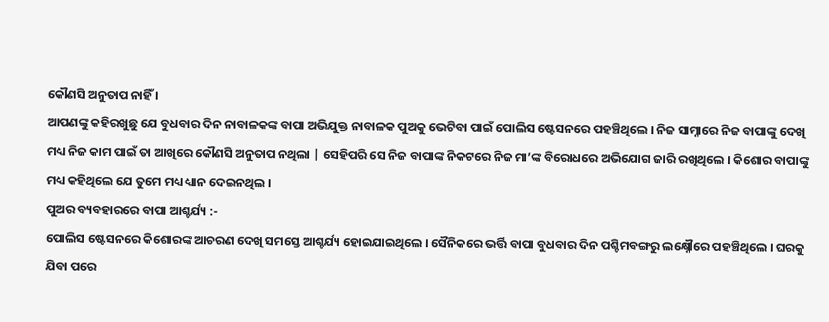କୌଣସି ଅନୁତାପ ନାହିଁ ।
ଆପଣଙ୍କୁ କହିରଖୁଛୁ ଯେ ବୁଧବାର ଦିନ ନାବାଳକଙ୍କ ବାପା ଅଭିଯୁକ୍ତ ନାବାଳକ ପୁଅକୁ ଭେଟିବା ପାଇଁ ପୋଲିସ ଷ୍ଟେସନରେ ପହଞ୍ଚିଥିଲେ । ନିଜ ସାମ୍ନାରେ ନିଜ ବାପାଙ୍କୁ ଦେଖି ମଧ୍ୟ ନିଜ କାମ ପାଇଁ ତା ଆଖିରେ କୌଣସି ଅନୁତାପ ନଥିଲା | ସେହିପରି ସେ ନିଜ ବାପାଙ୍କ ନିକଟରେ ନିଜ ମା’ଙ୍କ ବିରୋଧରେ ଅଭିଯୋଗ ଜାରି ରଖିଥିଲେ । କିଶୋର ବାପାଙ୍କୁ ମଧ୍ୟ କହିଥିଲେ ଯେ ତୁମେ ମଧ୍ୟ ଧ୍ୟାନ ଦେଇନଥିଲ ।
ପୁଅର ବ୍ୟବହାରରେ ବାପା ଆଶ୍ଚର୍ଯ୍ୟ :-
ପୋଲିସ ଷ୍ଟେସନରେ କିଶୋରଙ୍କ ଆଚରଣ ଦେଖି ସମସ୍ତେ ଆଶ୍ଚର୍ଯ୍ୟ ହୋଇଯାଇଥିଲେ । ସୈନିକରେ ଭର୍ତ୍ତି ବାପା ବୁଧବାର ଦିନ ପଶ୍ଚିମବଙ୍ଗରୁ ଲକ୍ଷ୍ନୌରେ ପହଞ୍ଚିଥିଲେ । ଘରକୁ ଯିବା ପରେ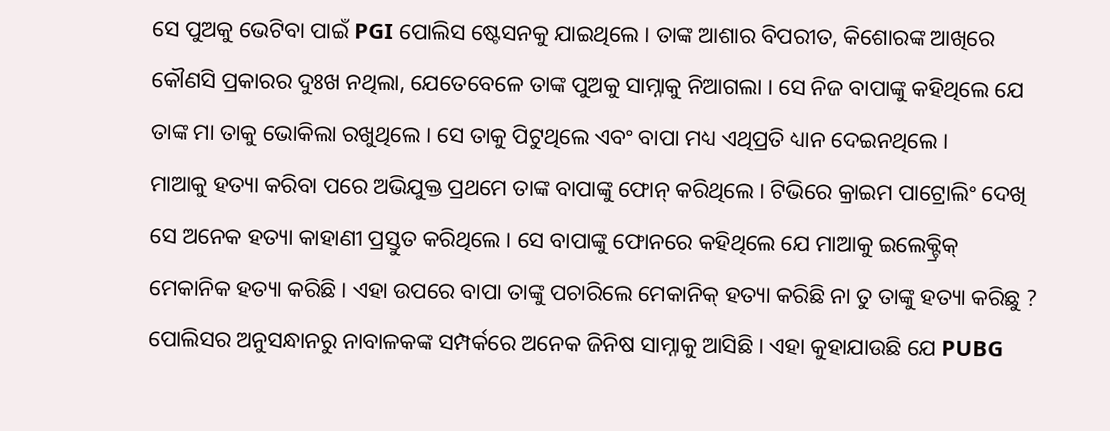ସେ ପୁଅକୁ ଭେଟିବା ପାଇଁ PGI ପୋଲିସ ଷ୍ଟେସନକୁ ଯାଇଥିଲେ । ତାଙ୍କ ଆଶାର ବିପରୀତ, କିଶୋରଙ୍କ ଆଖିରେ କୌଣସି ପ୍ରକାରର ଦୁଃଖ ନଥିଲା, ଯେତେବେଳେ ତାଙ୍କ ପୁଅକୁ ସାମ୍ନାକୁ ନିଆଗଲା । ସେ ନିଜ ବାପାଙ୍କୁ କହିଥିଲେ ଯେ ତାଙ୍କ ମା ତାକୁ ଭୋକିଲା ରଖୁଥିଲେ । ସେ ତାକୁ ପିଟୁଥିଲେ ଏବଂ ବାପା ମଧ୍ୟ ଏଥିପ୍ରତି ଧ୍ୟାନ ଦେଇନଥିଲେ ।
ମାଆକୁ ହତ୍ୟା କରିବା ପରେ ଅଭିଯୁକ୍ତ ପ୍ରଥମେ ତାଙ୍କ ବାପାଙ୍କୁ ଫୋନ୍ କରିଥିଲେ । ଟିଭିରେ କ୍ରାଇମ ପାଟ୍ରୋଲିଂ ଦେଖି ସେ ଅନେକ ହତ୍ୟା କାହାଣୀ ପ୍ରସ୍ତୁତ କରିଥିଲେ । ସେ ବାପାଙ୍କୁ ଫୋନରେ କହିଥିଲେ ଯେ ମାଆକୁ ଇଲେକ୍ଟ୍ରିକ୍ ମେକାନିକ ହତ୍ୟା କରିଛି । ଏହା ଉପରେ ବାପା ତାଙ୍କୁ ପଚାରିଲେ ମେକାନିକ୍ ହତ୍ୟା କରିଛି ନା ତୁ ତାଙ୍କୁ ହତ୍ୟା କରିଛୁ ? ପୋଲିସର ଅନୁସନ୍ଧାନରୁ ନାବାଳକଙ୍କ ସମ୍ପର୍କରେ ଅନେକ ଜିନିଷ ସାମ୍ନାକୁ ଆସିଛି । ଏହା କୁହାଯାଉଛି ଯେ PUBG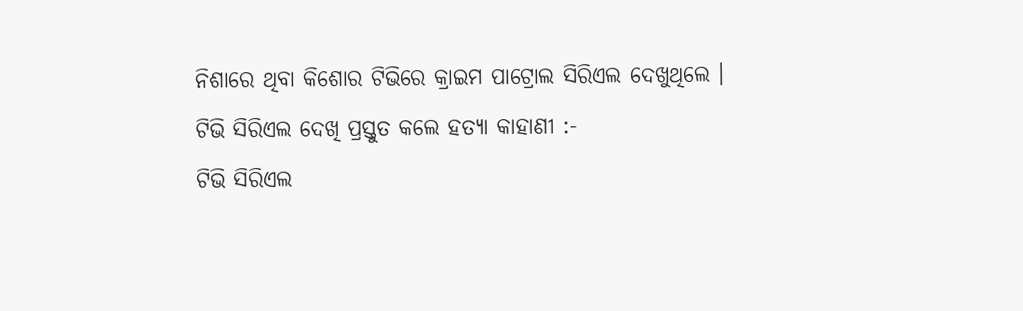ନିଶାରେ ଥିବା କିଶୋର ଟିଭିରେ କ୍ରାଇମ ପାଟ୍ରୋଲ ସିରିଏଲ ଦେଖୁଥିଲେ ।
ଟିଭି ସିରିଏଲ ଦେଖି ପ୍ରସ୍ତୁତ କଲେ ହତ୍ୟା କାହାଣୀ :-
ଟିଭି ସିରିଏଲ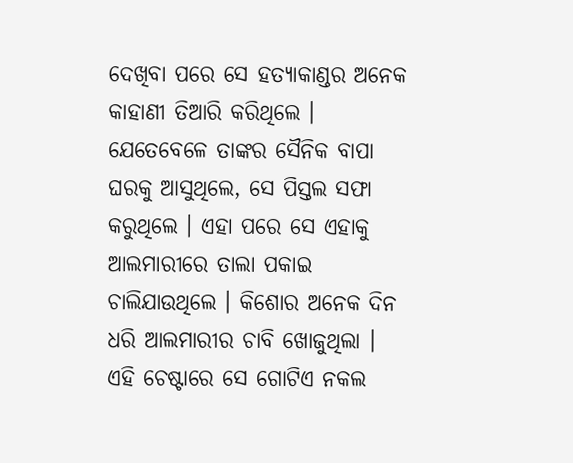ଦେଖିବା ପରେ ସେ ହତ୍ୟାକାଣ୍ଡର ଅନେକ କାହାଣୀ ତିଆରି କରିଥିଲେ । ଯେତେବେଳେ ତାଙ୍କର ସୈନିକ ବାପା ଘରକୁ ଆସୁଥିଲେ, ସେ ପିସ୍ତଲ ସଫା କରୁଥିଲେ । ଏହା ପରେ ସେ ଏହାକୁ ଆଲମାରୀରେ ତାଲା ପକାଇ ଚାଲିଯାଉଥିଲେ । କିଶୋର ଅନେକ ଦିନ ଧରି ଆଲମାରୀର ଚାବି ଖୋଜୁଥିଲା । ଏହି ଚେଷ୍ଟାରେ ସେ ଗୋଟିଏ ନକଲ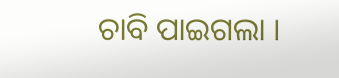ଚାବି ପାଇଗଲା ।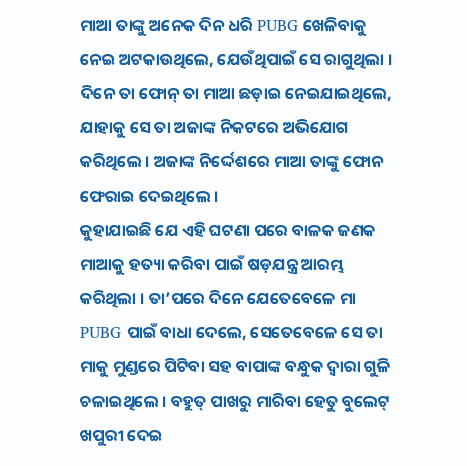ମାଆ ତାଙ୍କୁ ଅନେକ ଦିନ ଧରି PUBG ଖେଳିବାକୁ ନେଇ ଅଟକାଉଥିଲେ, ଯେଉଁଥିପାଇଁ ସେ ରାଗୁଥିଲା । ଦିନେ ତା ଫୋନ୍ ତା ମାଆ ଛଡ଼ାଇ ନେଇଯାଇଥିଲେ, ଯାହାକୁ ସେ ତା ଅଜାଙ୍କ ନିକଟରେ ଅଭିଯୋଗ କରିଥିଲେ । ଅଜାଙ୍କ ନିର୍ଦ୍ଦେଶରେ ମାଆ ତାଙ୍କୁ ଫୋନ ଫେରାଇ ଦେଇଥିଲେ ।
କୁହାଯାଇଛି ଯେ ଏହି ଘଟଣା ପରେ ବାଳକ ଜଣକ ମାଆକୁ ହତ୍ୟା କରିବା ପାଇଁ ଷଡ଼ଯନ୍ତ୍ର ଆରମ୍ଭ କରିଥିଲା । ତା’ପରେ ଦିନେ ଯେତେବେଳେ ମା PUBG ପାଇଁ ବାଧା ଦେଲେ, ସେତେବେଳେ ସେ ତା ମାକୁ ମୁଣ୍ଡରେ ପିଟିବା ସହ ବାପାଙ୍କ ବନ୍ଧୁକ ଦ୍ଵାରା ଗୁଳି ଚଳାଇଥିଲେ । ବହୁତ୍ ପାଖରୁ ମାରିବା ହେତୁ ବୁଲେଟ୍ ଖପୁରୀ ଦେଇ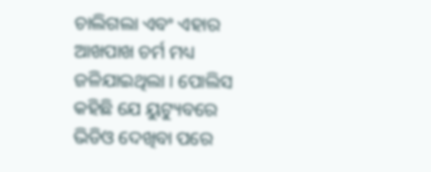ଚାଲିଗଲା ଏବଂ ଏହାର ଆଖପାଖ ଚର୍ମ ମଧ୍ୟ ଜଳିଯାଇଥିଲା । ପୋଲିସ କହିଛି ଯେ ୟୁଟ୍ୟୁବରେ ଭିଡିଓ ଦେଖିବା ପରେ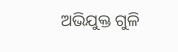ଅଭିଯୁକ୍ତ ଗୁଳି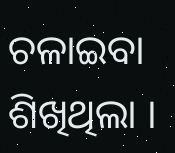ଚଳାଇବା ଶିଖିଥିଲା ।